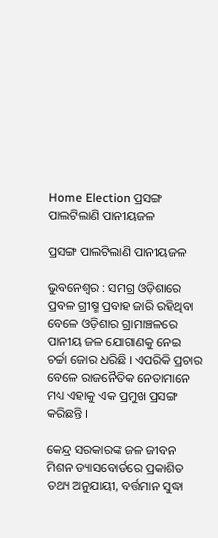Home Election ପ୍ରସଙ୍ଗ ପାଲଟିଲାଣି ପାନୀୟଜଳ

ପ୍ରସଙ୍ଗ ପାଲଟିଲାଣି ପାନୀୟଜଳ

ଭୁବନେଶ୍ୱର : ସମଗ୍ର ଓଡ଼ିଶାରେ ପ୍ରବଳ ଗ୍ରୀଷ୍ମ ପ୍ରବାହ ଜାରି ରହିଥିବା ବେଳେ ଓଡ଼ିଶାର ଗ୍ରାମାଞ୍ଚଳରେ ପାନୀୟ ଜଳ ଯୋଗାଣକୁ ନେଇ ଚର୍ଚ୍ଚା ଜୋର ଧରିଛି । ଏପରିକି ପ୍ରଚାର ବେଳେ ରାଜନୈତିକ ନେତାମାନେ ମଧ୍ୟ ଏହାକୁ ଏକ ପ୍ରମୁଖ ପ୍ରସଙ୍ଗ କରିଛନ୍ତି ।

କେନ୍ଦ୍ର ସରକାରଙ୍କ ଜଳ ଜୀବନ ମିଶନ ଡ୍ୟାସବୋର୍ଡରେ ପ୍ରକାଶିତ ତଥ୍ୟ ଅନୁଯାୟୀ, ବର୍ତ୍ତମାନ ସୁଦ୍ଧା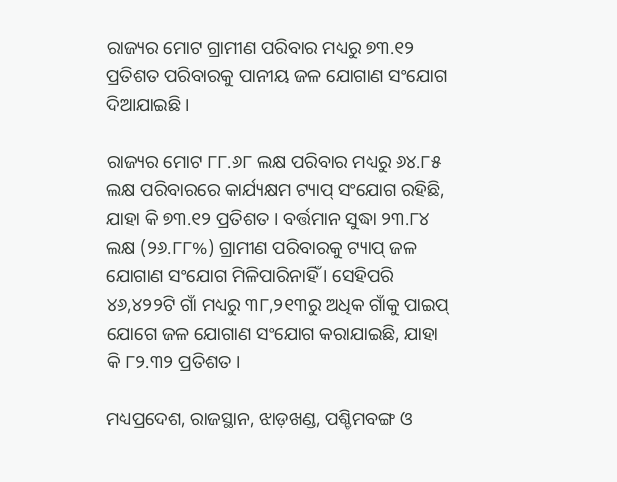ରାଜ୍ୟର ମୋଟ ଗ୍ରାମୀଣ ପରିବାର ମଧ୍ୟରୁ ୭୩.୧୨ ପ୍ରତିଶତ ପରିବାରକୁ ପାନୀୟ ଜଳ ଯୋଗାଣ ସଂଯୋଗ ଦିଆଯାଇଛି ।

ରାଜ୍ୟର ମୋଟ ୮୮.୬୮ ଲକ୍ଷ ପରିବାର ମଧ୍ୟରୁ ୬୪.୮୫ ଲକ୍ଷ ପରିବାରରେ କାର୍ଯ୍ୟକ୍ଷମ ଟ୍ୟାପ୍ ସଂଯୋଗ ରହିଛି, ଯାହା କି ୭୩.୧୨ ପ୍ରତିଶତ । ବର୍ତ୍ତମାନ ସୁଦ୍ଧା ୨୩.୮୪ ଲକ୍ଷ (୨୬.୮୮%) ଗ୍ରାମୀଣ ପରିବାରକୁ ଟ୍ୟାପ୍ ଜଳ ଯୋଗାଣ ସଂଯୋଗ ମିଳିପାରିନାହିଁ । ସେହିପରି ୪୬,୪୨୨ଟି ଗାଁ ମଧ୍ୟରୁ ୩୮,୨୧୩ରୁ ଅଧିକ ଗାଁକୁ ପାଇପ୍ ଯୋଗେ ଜଳ ଯୋଗାଣ ସଂଯୋଗ କରାଯାଇଛି, ଯାହା କି ୮୨.୩୨ ପ୍ରତିଶତ ।

ମଧ୍ୟପ୍ରଦେଶ, ରାଜସ୍ଥାନ, ଝାଡ଼ଖଣ୍ଡ, ପଶ୍ଚିମବଙ୍ଗ ଓ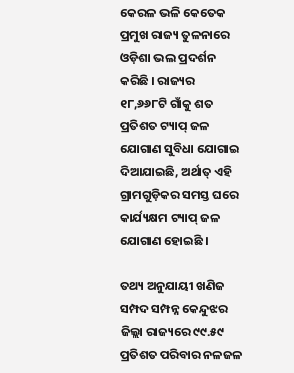କେରଳ ଭଳି କେତେକ ପ୍ରମୁଖ ରାଜ୍ୟ ତୁଳନାରେ ଓଡ଼ିଶା ଭଲ ପ୍ରଦର୍ଶନ କରିଛି । ରାଜ୍ୟର ୧୮,୬୬୮ଟି ଗାଁକୁ ଶତ ପ୍ରତିଶତ ଟ୍ୟାପ୍ ଜଳ ଯୋଗାଣ ସୁବିଧା ଯୋଗାଇ ଦିଆଯାଇଛି, ଅର୍ଥାତ୍‍ ଏହି ଗ୍ରାମଗୁଡ଼ିକର ସମସ୍ତ ଘରେ କାର୍ଯ୍ୟକ୍ଷମ ଟ୍ୟାପ୍ ଜଳ ଯୋଗାଣ ହୋଇଛି ।

ତଥ୍ୟ ଅନୁଯାୟୀ ଖଣିଜ ସମ୍ପଦ ସମ୍ପନ୍ନ କେନ୍ଦୁଝର ଜିଲ୍ଲା ରାଜ୍ୟରେ ୯୯.୫୯ ପ୍ରତିଶତ ପରିବାର ନଳଜଳ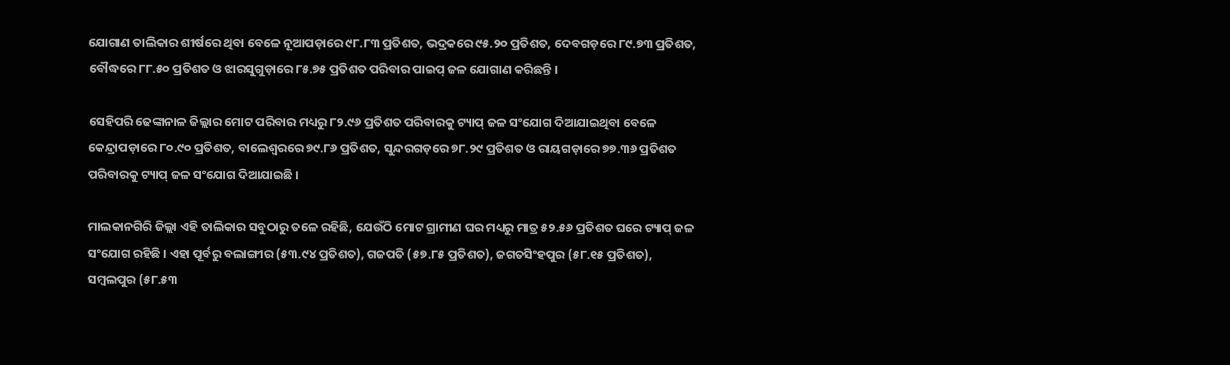ଯୋଗାଣ ତାଲିକାର ଶୀର୍ଷରେ ଥିବା ବେଳେ ନୂଆପଡ଼ାରେ ୯୮.୮୩ ପ୍ରତିଶତ, ଭଦ୍ରକରେ ୯୫.୨୦ ପ୍ରତିଶତ, ଦେବଗଡ଼ରେ ୮୯.୭୩ ପ୍ରତିଶତ, ବୌଦ୍ଧରେ ୮୮.୫୦ ପ୍ରତିଶତ ଓ ଝାରସୁଗୁଡ଼ାରେ ୮୫.୭୫ ପ୍ରତିଶତ ପରିବାର ପାଇପ୍‍ ଜଳ ଯୋଗାଣ କରିଛନ୍ତି ।

ସେହିପରି ଢେଙ୍କାନାଳ ଜିଲ୍ଲାର ମୋଟ ପରିବାର ମଧ୍ୟରୁ ୮୨.୯୬ ପ୍ରତିଶତ ପରିବାରକୁ ଟ୍ୟାପ୍ ଜଳ ସଂଯୋଗ ଦିଆଯାଇଥିବା ବେଳେ କେନ୍ଦ୍ରାପଡ଼ାରେ ୮୦.୯୦ ପ୍ରତିଶତ, ବାଲେଶ୍ୱରରେ ୭୯.୮୬ ପ୍ରତିଶତ, ସୁନ୍ଦରଗଡ଼ରେ ୭୮.୨୯ ପ୍ରତିଶତ ଓ ରାୟଗଡ଼ାରେ ୭୭.୩୬ ପ୍ରତିଶତ ପରିବାରକୁ ଟ୍ୟାପ୍ ଜଳ ସଂଯୋଗ ଦିଆଯାଇଛି ।

ମାଲକାନଗିରି ଜିଲ୍ଲା ଏହି ତାଲିକାର ସବୁଠାରୁ ତଳେ ରହିଛି, ଯେଉଁଠି ମୋଟ ଗ୍ରାମୀଣ ଘର ମଧ୍ୟରୁ ମାତ୍ର ୫୨.୫୬ ପ୍ରତିଶତ ଘରେ ଟ୍ୟାପ୍ ଜଳ ସଂଯୋଗ ରହିଛି । ଏହା ପୂର୍ବରୁ ବଲାଙ୍ଗୀର (୫୩.୯୪ ପ୍ରତିଶତ), ଗଜପତି (୫୭.୮୫ ପ୍ରତିଶତ), ଜଗତସିଂହପୁର (୫୮.୧୫ ପ୍ରତିଶତ), ସମ୍ବଲପୁର (୫୮.୫୩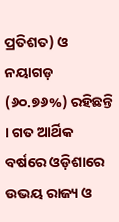ପ୍ରତିଶତ) ଓ ନୟାଗଡ଼ (୬୦.୭୬%) ରହିଛନ୍ତି । ଗତ ଆର୍ଥିକ ବର୍ଷରେ ଓଡ଼ିଶାରେ ଉଭୟ ରାଜ୍ୟ ଓ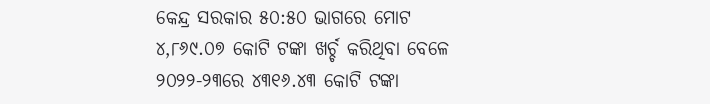କେନ୍ଦ୍ର ସରକାର ୫୦:୫୦ ଭାଗରେ ମୋଟ ୪,୮୬୯.୦୭ କୋଟି ଟଙ୍କା ଖର୍ଚ୍ଚ କରିଥିବା ବେଳେ ୨୦୨୨-୨୩ରେ ୪୩୧୬.୪୩ କୋଟି ଟଙ୍କା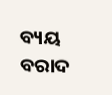ବ୍ୟୟ ବରାଦ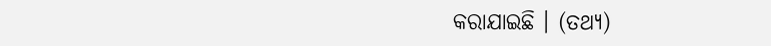କରାଯାଇଛି । (ତଥ୍ୟ)